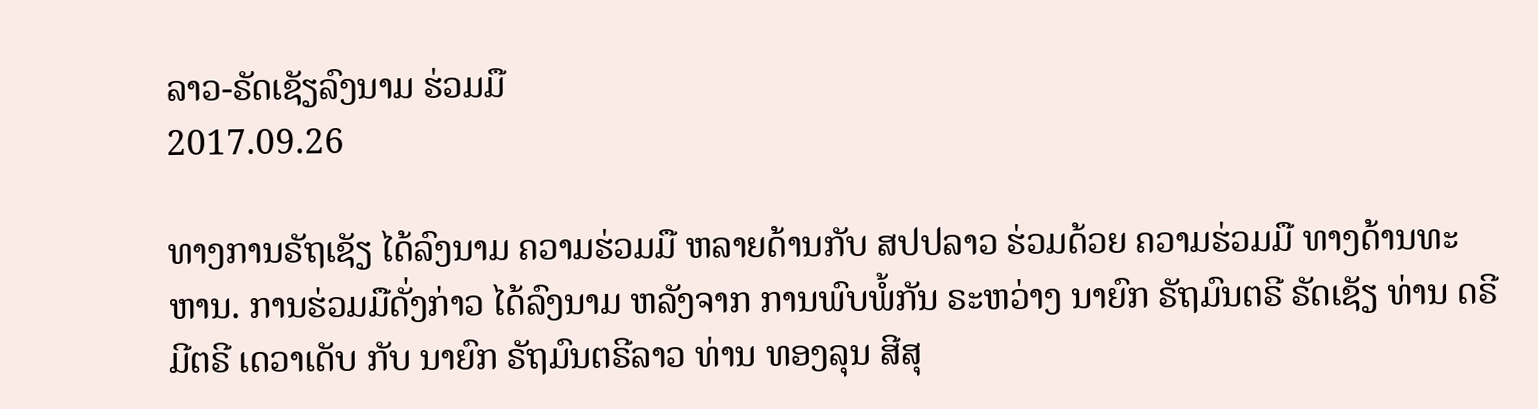ລາວ-ຣັດເຊັຽລົງນາມ ຮ່ວມມື
2017.09.26

ທາງການຣັຖເຊັຽ ໄດ້ລົງນາມ ຄວາມຮ່ວມມື ຫລາຍດ້ານກັບ ສປປລາວ ຮ່ວມດ້ວຍ ຄວາມຮ່ວມມື ທາງດ້ານທະຫານ. ການຮ່ວມມືດັ່ງກ່າວ ໄດ້ລົງນາມ ຫລັງຈາກ ການພົບພໍ້ກັນ ຣະຫວ່າງ ນາຍົກ ຣັຖມົນຕຣີ ຣັດເຊັຽ ທ່ານ ດຣີມີຕຣີ ເດວາເດັບ ກັບ ນາຍົກ ຣັຖມົນຕຣີລາວ ທ່ານ ທອງລຸນ ສີສຸ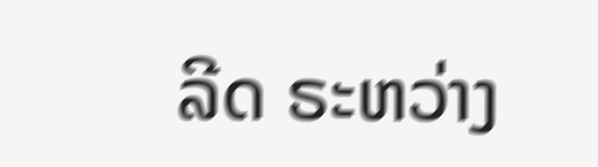ລີດ ຣະຫວ່າງ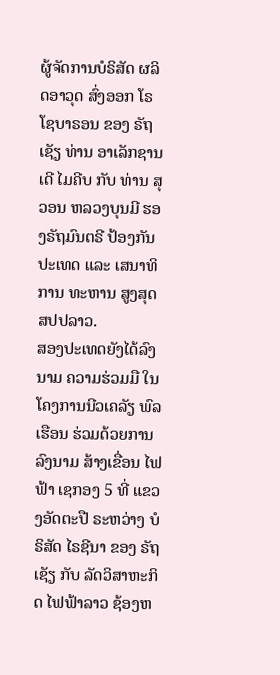ຜູ້ຈັດການບໍຣິສັດ ຜລິດອາວຸດ ສົ່ງອອກ ໂຣໂຊບາຣອນ ຂອງ ຣັຖເຊັຽ ທ່ານ ອາເລັກຊານເດີ ໄມຄີບ ກັບ ທ່ານ ສຸວອນ ຫລວງບຸນມີ ຮອງຣັຖມົນຕຣີ ປ້ອງກັນປະເທດ ແລະ ເສນາທິການ ທະຫານ ສູງສຸດ ສປປລາວ.
ສອງປະເທດຍັງໄດ້ລົງນາມ ຄວາມຮ່ວມມື ໃນໂຄງການນີວເຄລັຽ ພົລເຮືອນ ຮ່ວມດ້ວຍການລົງນາມ ສ້າງເຂື່ອນ ໄຟຟ້າ ເຊກອງ 5 ທີ່ ແຂວງອັດຕະປື ຣະຫວ່າງ ບໍຣິສັດ ໄຣຊີນາ ຂອງ ຣັຖເຊັຽ ກັບ ລັດວິສາຫະກິດ ໄຟຟ້າລາວ ຊ້ອງຫ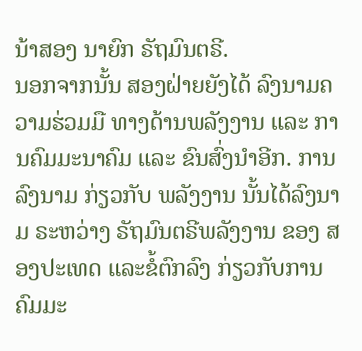ນ້າສອງ ນາຍົກ ຣັຖມົນຕຣີ.
ນອກຈາກນັ້ນ ສອງຝ່າຍຍັງໄດ້ ລົງນາມຄວາມຮ່ວມມື ທາງດ້ານພລັງງານ ແລະ ການຄົມມະນາຄົມ ແລະ ຂົນສົ່ງນຳອີກ. ການລົງນາມ ກ່ຽວກັບ ພລັງງານ ນັ້ນໄດ້ລົງນາມ ຣະຫວ່າງ ຣັຖມົນຕຣີພລັງງານ ຂອງ ສອງປະເທດ ແລະຂໍ້ຕົກລົງ ກ່ຽວກັບການ ຄົມມະ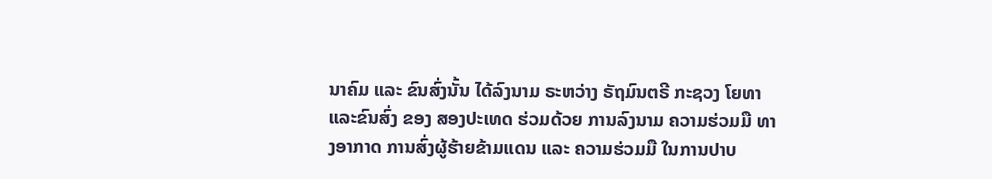ນາຄົມ ແລະ ຂົນສົ່ງນັ້ນ ໄດ້ລົງນາມ ຣະຫວ່າງ ຣັຖມົນຕຣີ ກະຊວງ ໂຍທາ ແລະຂົນສົ່ງ ຂອງ ສອງປະເທດ ຮ່ວມດ້ວຍ ການລົງນາມ ຄວາມຮ່ວມມື ທາງອາກາດ ການສົ່ງຜູ້ຮ້າຍຂ້າມແດນ ແລະ ຄວາມຮ່ວມມື ໃນການປາບ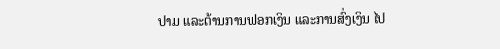ປາມ ແລະຕ້ານການຟອກເງິນ ແລະການສົ່ງເງິນ ໄປ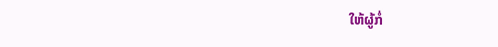ໃຫ້ຜູ້ກໍ່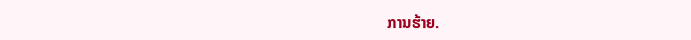ການຮ້າຍ.